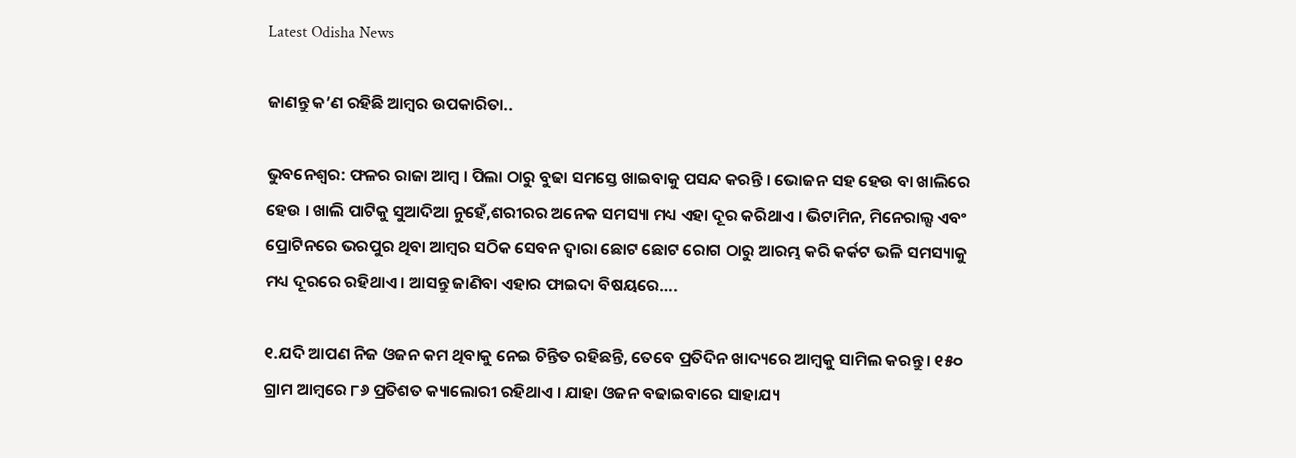Latest Odisha News

ଜାଣନ୍ତୁ କ’ଣ ରହିଛି ଆମ୍ବର ଉପକାରିତା..

ଭୁବନେଶ୍ୱର: ଫଳର ରାଜା ଆମ୍ବ । ପିଲା ଠାରୁ ବୁଢା ସମସ୍ତେ ଖାଇବାକୁ ପସନ୍ଦ କରନ୍ତି । ଭୋଜନ ସହ ହେଉ ବା ଖାଲିରେ ହେଉ । ଖାଲି ପାଟିକୁ ସୁଆଦିଆ ନୁହେଁ,ଶରୀରର ଅନେକ ସମସ୍ୟା ମଧ୍ୟ ଏହା ଦୂର କରିଥାଏ । ଭିଟାମିନ, ମିନେରାଲ୍ସ ଏବଂ ପ୍ରୋଟିନରେ ଭରପୁର ଥିବା ଆମ୍ବର ସଠିକ ସେବନ ଦ୍ୱାରା ଛୋଟ ଛୋଟ ରୋଗ ଠାରୁ ଆରମ୍ଭ କରି କର୍କଟ ଭଳି ସମସ୍ୟାକୁ ମଧ୍ୟ ଦୂରରେ ରହିଥାଏ । ଆସନ୍ତୁ ଜାଣିବା ଏହାର ଫାଇଦା ବିଷୟରେ….

୧.ଯଦି ଆପଣ ନିଜ ଓଜନ କମ ଥିବାକୁ ନେଇ ଚିନ୍ତିତ ରହିଛନ୍ତି, ତେବେ ପ୍ରତିଦିନ ଖାଦ୍ୟରେ ଆମ୍ବକୁ ସାମିଲ କରନ୍ତୁ । ୧୫୦ ଗ୍ରାମ ଆମ୍ବରେ ୮୬ ପ୍ରତିଶତ କ୍ୟାଲୋରୀ ରହିଥାଏ । ଯାହା ଓଜନ ବଢାଇବାରେ ସାହାଯ୍ୟ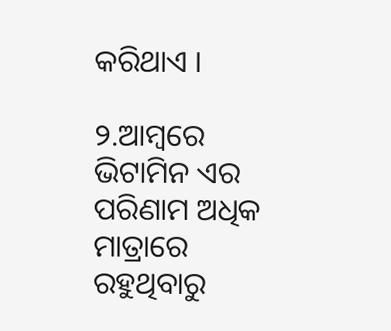କରିଥାଏ ।

୨.ଆମ୍ବରେ ଭିଟାମିନ ଏର ପରିଣାମ ଅଧିକ ମାତ୍ରାରେ ରହୁଥିବାରୁ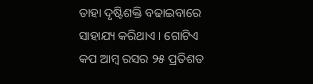ତାହା ଦୃଷ୍ଟିଶକ୍ତି ବଢାଇବାରେ ସାହାଯ୍ୟ କରିଥାଏ । ଗୋଟିଏ କପ ଆମ୍ବ ରସର ୨୫ ପ୍ରତିଶତ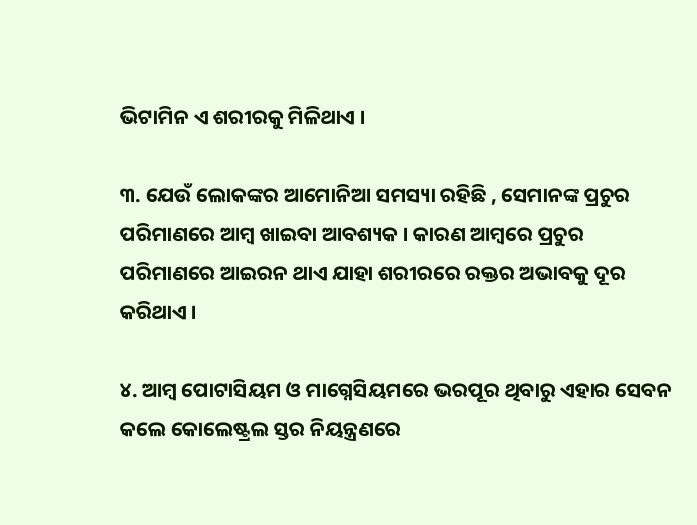ଭିଟାମିନ ଏ ଶରୀରକୁ ମିଳିଥାଏ ।

୩. ଯେଉଁ ଲୋକଙ୍କର ଆମୋନିଆ ସମସ୍ୟା ରହିଛି , ସେମାନଙ୍କ ପ୍ରଚୁର ପରିମାଣରେ ଆମ୍ବ ଖାଇବା ଆବଶ୍ୟକ । କାରଣ ଆମ୍ବରେ ପ୍ରଚୁର ପରିମାଣରେ ଆଇରନ ଥାଏ ଯାହା ଶରୀରରେ ରକ୍ତର ଅଭାବକୁ ଦୂର କରିଥାଏ ।

୪. ଆମ୍ବ ପୋଟାସିୟମ ଓ ମାଗ୍ନେସିୟମରେ ଭରପୂର ଥିବାରୁ ଏହାର ସେବନ କଲେ କୋଲେଷ୍ଟ୍ରଲ ସ୍ତର ନିୟନ୍ତ୍ରଣରେ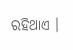ରହିଥାଏ ।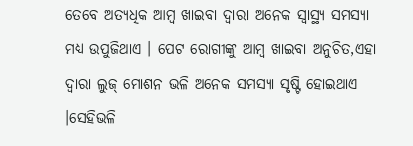ତେବେ ଅତ୍ୟଧିକ ଆମ୍ବ ଖାଇବା ଦ୍ୱାରା ଅନେକ ସ୍ୱାସ୍ଥ୍ୟ ସମସ୍ୟା ମଧ୍ୟ ଉପୁଜିଥାଏ । ପେଟ ରୋଗୀଙ୍କୁ ଆମ୍ବ ଖାଇବା ଅନୁଚିତ,ଏହା ଦ୍ୱାରା ଲୁଜ୍ ମୋଶନ ଭଳି ଅନେକ ସମସ୍ୟା ସୃଷ୍ଟି ହୋଇଥାଏ ।ସେହିଭଳି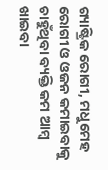ଗ୍ୟାଷ୍ଟ୍ରିକ ରୋଗୀ, ମଧୁମେହ ରୋଗୀ ଓ ଓଜନ କମାଇବାକୁ ଚାହୁଁଥିବା ବ୍ୟକ୍ତି କମ ଆମ୍ବ ଖାଇବା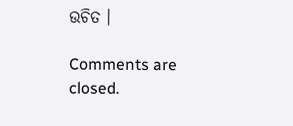ଉଚିତ ।

Comments are closed.